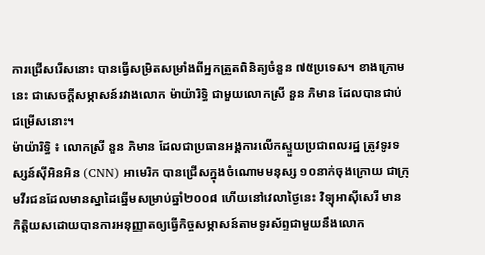ការជ្រើសរើសនោះ បានធ្វើសម្រិតសម្រាំងពីអ្នកត្រួតពិនិត្យចំនួន ៧៥ប្រទេស។ ខាងក្រោមនេះ ជាសេចក្ដីសម្ភាសន៍រវាងលោក ម៉ាយ៉ារិទ្ធិ ជាមួយលោកស្រី នួន ភិមាន ដែលបានជាប់ជម្រើសនោះ។
ម៉ាយ៉ារិទ្ធិ ៖ លោកស្រី នួន ភិមាន ដែលជាប្រធានអង្គការលើកស្ទួយប្រជាពលរដ្ឋ ត្រូវទូរទស្សន៍ស៊ីអិនអិន (CNN) អាមេរិក បានជ្រើសក្នុងចំណោមមនុស្ស ១០នាក់ចុងក្រោយ ជាក្រុមវីរជនដែលមានស្នាដៃឆ្នើមសម្រាប់ឆ្នាំ២០០៨ ហើយនៅវេលាថ្ងៃនេះ វិទ្យុអាស៊ីសេរី មានកិត្តិយសដោយបានការអនុញ្ញាតឲ្យធ្វើកិច្ចសម្ភាសន៍តាមទូរស័ព្ទជាមួយនឹងលោក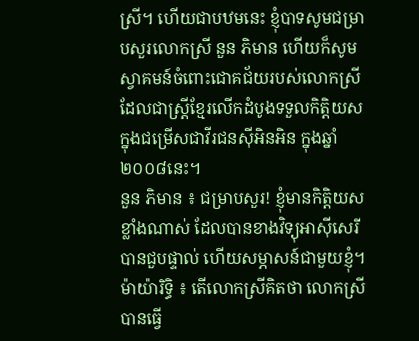ស្រី។ ហើយជាបឋមនេះ ខ្ញុំបាទសូមជម្រាបសួរលោកស្រី នួន ភិមាន ហើយក៏សូមស្វាគមន៍ចំពោះជោគជ័យរបស់លោកស្រី ដែលជាស្រ្ដីខ្មែរលើកដំបូងទទួលកិត្តិយសក្នុងជម្រើសជាវីរជនស៊ីអិនអិន ក្នុងឆ្នាំ២០០៨នេះ។
នួន ភិមាន ៖ ជម្រាបសួរ! ខ្ញុំមានកិត្តិយសខ្លាំងណាស់ ដែលបានខាងវិទ្យុអាស៊ីសេរី បានជួបផ្ទាល់ ហើយសម្ភាសន៍ជាមួយខ្ញុំ។
ម៉ាយ៉ារិទ្ធិ ៖ តើលោកស្រីគិតថា លោកស្រីបានធ្វើ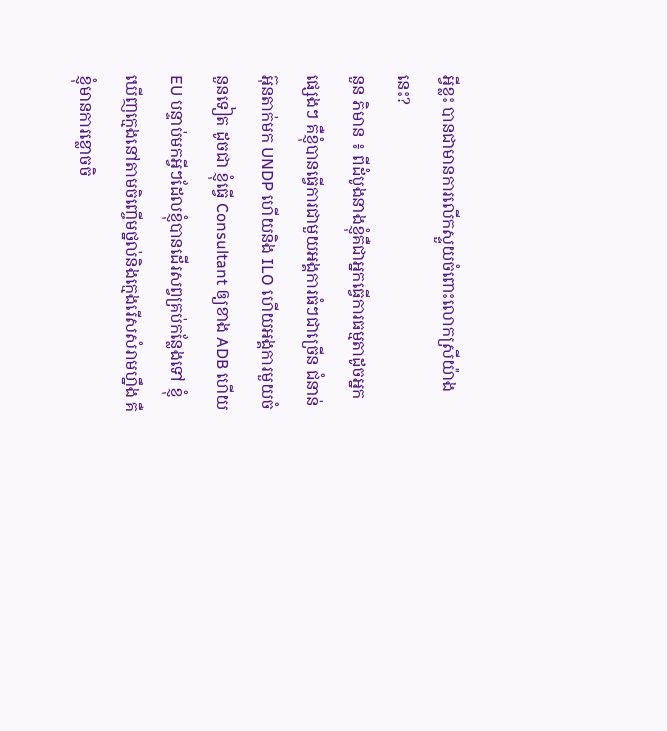អ្វីខ្លះ បានជាមានការលើកស្ទួយចំពោះលោកស្រីយ៉ាងនេះ?
នួន ភិមាន ៖ ពីដំបូងនាងខ្ញុំគឺជាអ្នកធ្វើការធម្មតាដូចអ្នកផ្សេងៗ គឺខ្ញុំបានធ្វើការជាមួយអង្គការធំៗជាច្រើន ជំនាន់អ៊ុនតាក់មក UNDP ហើយនិង ILO ហើយអង្គការមួយចំនួនទៀត ដូចជា ខ្ញុំធ្វើ Consultant ឲ្យខាង ADB ហើយ EU បន្ទាប់មកអ្វីៗដែលខ្ញុំបានដើរសព្វគ្រប់កន្លែងទៅ ខ្ញុំឃើញក្មេងនៅតាមចិញ្ចើមថ្នល់និងក្មេងរើសសំរាមហ្នឹង គឺខ្ញុំមានការខ្លោចចិ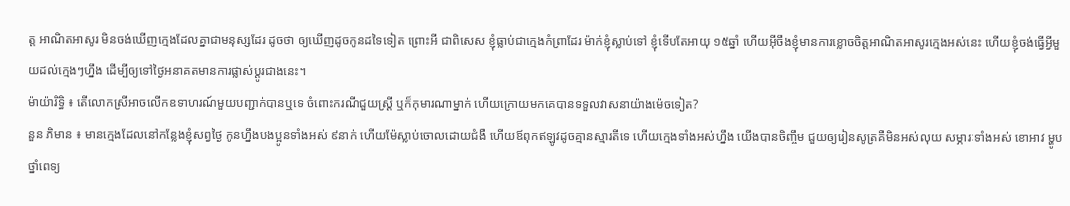ត្ត អាណិតអាសូរ មិនចង់ឃើញក្មេងដែលគ្នាជាមនុស្សដែរ ដូចថា ឲ្យឃើញដូចកូនដទៃទៀត ព្រោះអី ជាពិសេស ខ្ញុំធ្លាប់ជាក្មេងកំព្រាដែរ ម៉ាក់ខ្ញុំស្លាប់ទៅ ខ្ញុំទើបតែអាយុ ១៥ឆ្នាំ ហើយអ៊ីចឹងខ្ញុំមានការខ្លោចចិត្តអាណិតអាសូរក្មេងអស់នេះ ហើយខ្ញុំចង់ធ្វើអ្វីមួយដល់ក្មេងៗហ្នឹង ដើម្បីឲ្យទៅថ្ងៃអនាគតមានការផ្លាស់ប្ដូរជាងនេះ។
ម៉ាយ៉ារិទ្ធិ ៖ តើលោកស្រីអាចលើកឧទាហរណ៍មួយបញ្ជាក់បានឬទេ ចំពោះករណីជួយស្រ្តី ឬក៏កុមារណាម្នាក់ ហើយក្រោយមកគេបានទទួលវាសនាយ៉ាងម៉េចទៀត?
នួន ភិមាន ៖ មានក្មេងដែលនៅកន្លែងខ្ញុំសព្វថ្ងៃ កូនហ្នឹងបងប្អូនទាំងអស់ ៩នាក់ ហើយម៉ែស្លាប់ចោលដោយជំងឺ ហើយឪពុកឥឡូវដូចគ្មានស្មារតីទេ ហើយក្មេងទាំងអស់ហ្នឹង យើងបានចិញ្ចឹម ជួយឲ្យរៀនសូត្រគឺមិនអស់លុយ សម្ភារៈទាំងអស់ ខោអាវ ម្ហូប ថ្នាំពេទ្យ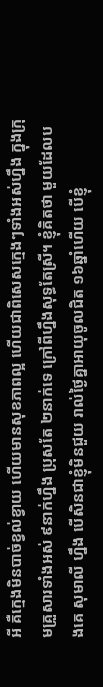អី គឺក្មេងមិនបាច់ខ្វល់ខ្វាយ ហើយមានសុខភាពល្អ ហើយជាពិសេសក្មេងៗទាំងអស់ហ្នឹង ក្នុងក្រុមគ្រួសារទាំងអស់ ៩នាក់ហ្នឹង ប្រុសតែ ២នាក់ទេ ក្រៅពីហ្នឹងសុទ្ធតែស្រី។ ខ្ញុំគិតថា មួយដែលបងគេ សុមាលី ហ្នឹង បើសិនជាខ្ញុំមិនជួយ រាល់ថ្ងៃគ្នាអាយុចូលជិត ១៦ឆ្នាំហើយ បើខ្ញុំ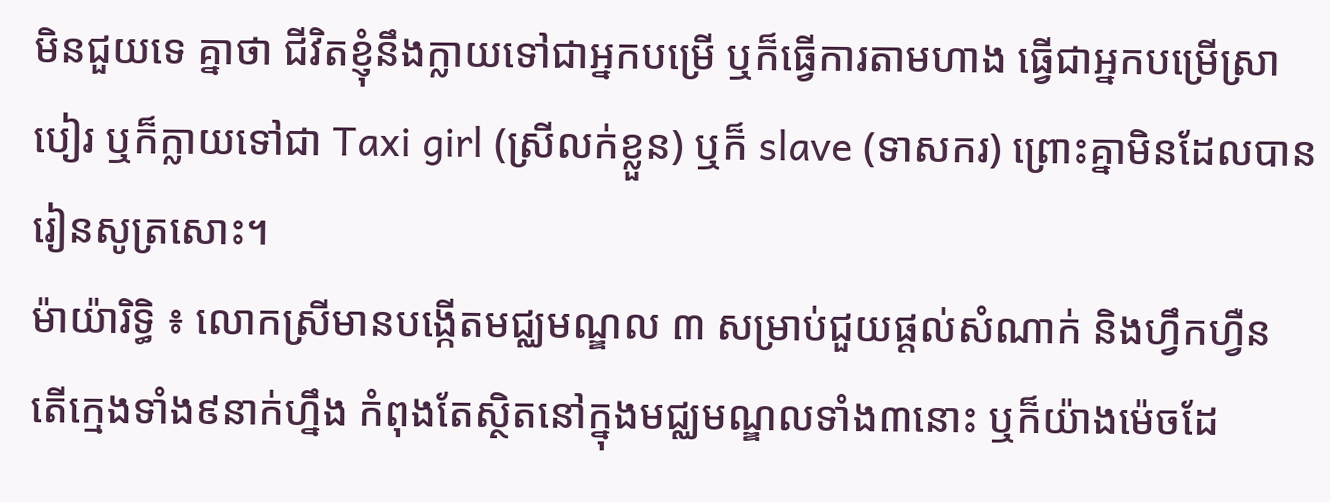មិនជួយទេ គ្នាថា ជីវិតខ្ញុំនឹងក្លាយទៅជាអ្នកបម្រើ ឬក៏ធ្វើការតាមហាង ធ្វើជាអ្នកបម្រើស្រាបៀរ ឬក៏ក្លាយទៅជា Taxi girl (ស្រីលក់ខ្លួន) ឬក៏ slave (ទាសករ) ព្រោះគ្នាមិនដែលបានរៀនសូត្រសោះ។
ម៉ាយ៉ារិទ្ធិ ៖ លោកស្រីមានបង្កើតមជ្ឈមណ្ឌល ៣ សម្រាប់ជួយផ្ដល់សំណាក់ និងហ្វឹកហ្វឺន តើក្មេងទាំង៩នាក់ហ្នឹង កំពុងតែស្ថិតនៅក្នុងមជ្ឈមណ្ឌលទាំង៣នោះ ឬក៏យ៉ាងម៉េចដែ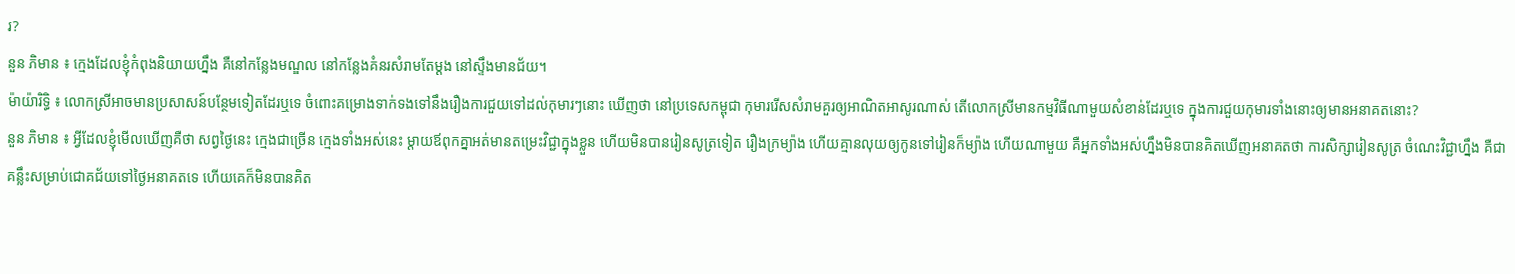រ?
នួន ភិមាន ៖ ក្មេងដែលខ្ញុំកំពុងនិយាយហ្នឹង គឺនៅកន្លែងមណ្ឌល នៅកន្លែងគំនរសំរាមតែម្ដង នៅស្ទឹងមានជ័យ។
ម៉ាយ៉ារិទ្ធិ ៖ លោកស្រីអាចមានប្រសាសន៍បន្ថែមទៀតដែរឬទេ ចំពោះគម្រោងទាក់ទងទៅនឹងរឿងការជួយទៅដល់កុមារៗនោះ ឃើញថា នៅប្រទេសកម្ពុជា កុមាររើសសំរាមគួរឲ្យអាណិតអាសូរណាស់ តើលោកស្រីមានកម្មវិធីណាមួយសំខាន់ដែរឬទេ ក្នុងការជួយកុមារទាំងនោះឲ្យមានអនាគតនោះ?
នួន ភិមាន ៖ អ្វីដែលខ្ញុំមើលឃើញគឺថា សព្វថ្ងៃនេះ ក្មេងជាច្រើន ក្មេងទាំងអស់នេះ ម្ដាយឪពុកគ្នាអត់មានតម្រេះវិជ្ជាក្នុងខ្លួន ហើយមិនបានរៀនសូត្រទៀត រឿងក្រម្យ៉ាង ហើយគ្មានលុយឲ្យកូនទៅរៀនក៏ម្យ៉ាង ហើយណាមួយ គឺអ្នកទាំងអស់ហ្នឹងមិនបានគិតឃើញអនាគតថា ការសិក្សារៀនសូត្រ ចំណេះវិជ្ជាហ្នឹង គឺជាគន្លឹះសម្រាប់ជោគជ័យទៅថ្ងៃអនាគតទេ ហើយគេក៏មិនបានគិត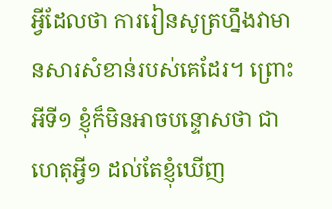អ្វីដែលថា ការរៀនសូត្រហ្នឹងវាមានសារសំខាន់របស់គេដែរ។ ព្រោះអីទី១ ខ្ញុំក៏មិនអាចបន្ទោសថា ជាហេតុអ្វី១ ដល់តែខ្ញុំឃើញ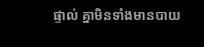ផ្ទាល់ គ្នាមិនទាំងមានបាយ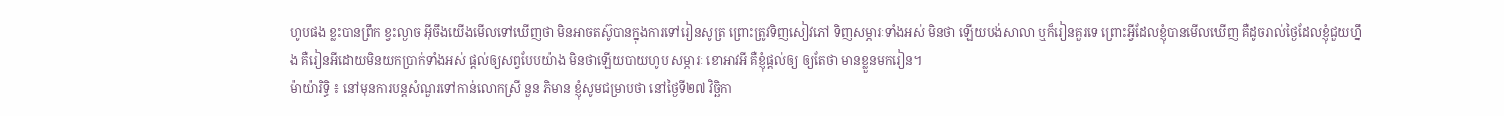ហូបផង ខ្លះបានព្រឹក ខ្វះល្ងាច អ៊ីចឹងយើងមើលទៅឃើញថា មិនអាចតស៊ូបានក្នុងការទៅរៀនសូត្រ ព្រោះត្រូវទិញសៀវភៅ ទិញសម្ភារៈទាំងអស់ មិនថា ឡើយបង់សាលា ឬក៏រៀនគួរទេ ព្រោះអ្វីដែលខ្ញុំបានមើលឃើញ គឺដូចរាល់ថ្ងៃដែលខ្ញុំជួយហ្នឹង គឺរៀនអីដោយមិនយកប្រាក់ទាំងអស់ ផ្ដល់ឲ្យសព្វបែបយ៉ាង មិនថាឡើយបាយហូប សម្ភារៈ ខោអាវអី គឺខ្ញុំផ្ដល់ឲ្យ ឲ្យតែថា មានខ្លួនមករៀន។
ម៉ាយ៉ារិទ្ធិ ៖ នៅមុនការបន្តសំណួរទៅកាន់លោកស្រី នួន ភិមាន ខ្ញុំសូមជម្រាបថា នៅថ្ងៃទី២៧ វិច្ឆិកា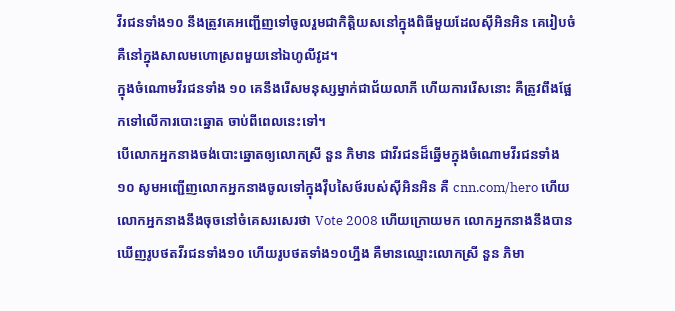វីរជនទាំង១០ នឹងត្រូវគេអញ្ជើញទៅចូលរួមជាកិត្តិយសនៅក្នុងពិធីមួយដែលស៊ីអិនអិន គេរៀបចំ គឺនៅក្នុងសាលមហោស្រពមួយនៅឯហូលីវូដ។
ក្នុងចំណោមវីរជនទាំង ១០ គេនឹងរើសមនុស្សម្នាក់ជាជ័យលាភី ហើយការរើសនោះ គឺត្រូវពឹងផ្អែកទៅលើការបោះឆ្នោត ចាប់ពីពេលនេះទៅ។
បើលោកអ្នកនាងចង់បោះឆ្នោតឲ្យលោកស្រី នួន ភិមាន ជាវីរជនដ៏ឆ្នើមក្នុងចំណោមវីរជនទាំង១០ សូមអញ្ជើញលោកអ្នកនាងចូលទៅក្នុងវ៉ឹបសៃថ៍របស់ស៊ីអិនអិន គឺ cnn.com/hero ហើយលោកអ្នកនាងនឹងចុចនៅចំគេសរសេរថា Vote 2008 ហើយក្រោយមក លោកអ្នកនាងនឹងបានឃើញរូបថតវីរជនទាំង១០ ហើយរូបថតទាំង១០ហ្នឹង គឺមានឈ្មោះលោកស្រី នួន ភិមា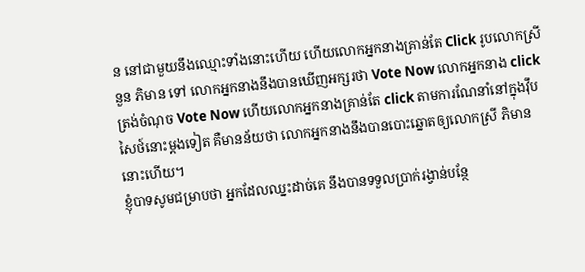ន នៅជាមួយនឹងឈ្មោះទាំងនោះហើយ ហើយលោកអ្នកនាងគ្រាន់តែ Click រូបលោកស្រី នួន ភិមាន ទៅ លោកអ្នកនាងនឹងបានឃើញអក្សរថា Vote Now លោកអ្នកនាង click ត្រង់ចំណុច Vote Now ហើយលោកអ្នកនាងគ្រាន់តែ click តាមការណែនាំនៅក្នុងវ៉ឹបសៃថ៍នោះម្ដងទៀត គឺមានន័យថា លោកអ្នកនាងនឹងបានបោះឆ្នោតឲ្យលោកស្រី ភិមាន នោះហើយ។
ខ្ញុំបាទសូមជម្រាបថា អ្នកដែលឈ្នះដាច់គេ នឹងបានទទួលប្រាក់រង្វាន់បន្ថែ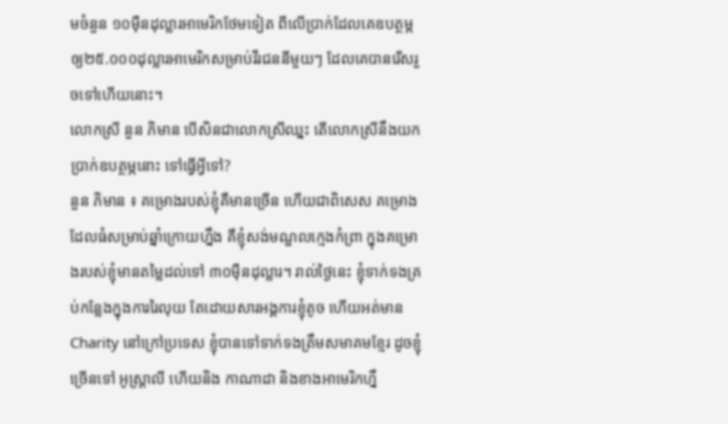មចំនួន ១០ម៉ឺនដុល្លារអាមេរិកថែមទៀត ពីលើប្រាក់ដែលគេឧបត្ថម្ភឲ្យ២៥.០០០ដុល្លារអាមេរិកសម្រាប់វីរជននីមួយៗ ដែលគេបានរើសរួចទៅហើយនោះ។
លោកស្រី នួន ភិមាន បើសិនជាលោកស្រីឈ្នះ តើលោកស្រីនឹងយកប្រាក់ឧបត្ថម្ភនោះ ទៅធ្វើអ្វីទៅ?
នួន ភិមាន ៖ គម្រោងរបស់ខ្ញុំគឺមានច្រើន ហើយជាពិសេស គម្រោងដែលធំសម្រាប់ឆ្នាំក្រោយហ្នឹង គឺខ្ញុំសង់មណ្ឌលក្មេងកំព្រា ក្នុងគម្រោងរបស់ខ្ញុំមានតម្លៃដល់ទៅ ៣០ម៉ឺនដុល្លារ។ រាល់ថ្ងៃនេះ ខ្ញុំទាក់ទងគ្រប់កន្លែងក្នុងការរៃលុយ តែដោយសារអង្គការខ្ញុំតូច ហើយអត់មានCharity នៅក្រៅប្រទេស ខ្ញុំបានទៅទាក់ទងត្រឹមសមាគមខ្មែរ ដូចខ្ញុំច្រើនទៅ អូស្រ្តាលី ហើយនិង កាណាដា និងខាងអាមេរិកហ្នឹ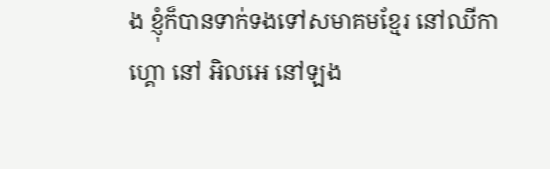ង ខ្ញុំក៏បានទាក់ទងទៅសមាគមខ្មែរ នៅឈីកាហ្គោ នៅ អិលអេ នៅឡង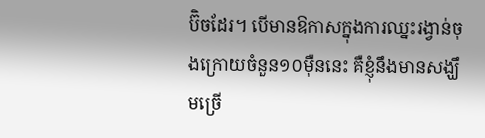ប៊ិចដែរ។ បើមានឱកាសក្នុងការឈ្នះរង្វាន់ចុងក្រោយចំនួន១០ម៉ឺននេះ គឺខ្ញុំនឹងមានសង្ឃឹមច្រើ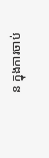ន ក្នុងការចាប់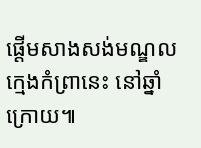ផ្ដើមសាងសង់មណ្ឌលក្មេងកំព្រានេះ នៅឆ្នាំក្រោយ៕